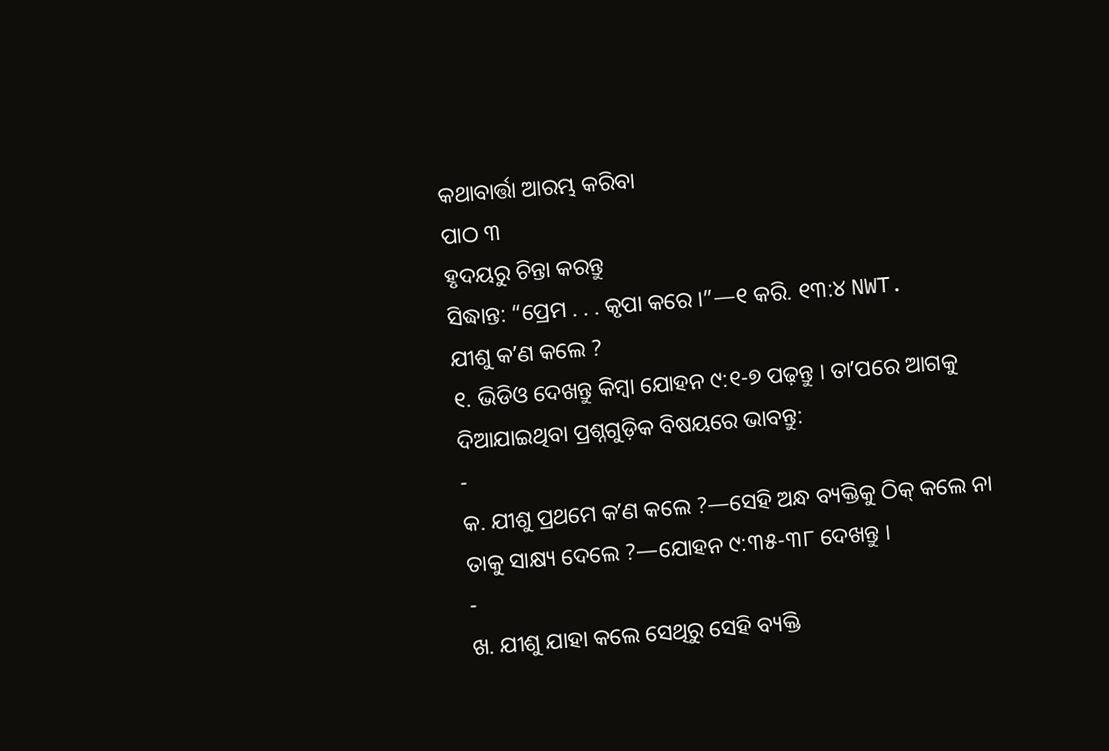କଥାବାର୍ତ୍ତା ଆରମ୍ଭ କରିବା
ପାଠ ୩
ହୃଦୟରୁ ଚିନ୍ତା କରନ୍ତୁ
ସିଦ୍ଧାନ୍ତ: “ପ୍ରେମ . . . କୃପା କରେ ।”—୧ କରି. ୧୩:୪ NWT.
ଯୀଶୁ କʼଣ କଲେ ?
୧. ଭିଡିଓ ଦେଖନ୍ତୁ କିମ୍ବା ଯୋହନ ୯:୧-୭ ପଢ଼ନ୍ତୁ । ତାʼପରେ ଆଗକୁ ଦିଆଯାଇଥିବା ପ୍ରଶ୍ନଗୁଡ଼ିକ ବିଷୟରେ ଭାବନ୍ତୁ:
-
କ. ଯୀଶୁ ପ୍ରଥମେ କʼଣ କଲେ ?—ସେହି ଅନ୍ଧ ବ୍ୟକ୍ତିକୁ ଠିକ୍ କଲେ ନା ତାକୁ ସାକ୍ଷ୍ୟ ଦେଲେ ?—ଯୋହନ ୯:୩୫-୩୮ ଦେଖନ୍ତୁ ।
-
ଖ. ଯୀଶୁ ଯାହା କଲେ ସେଥିରୁ ସେହି ବ୍ୟକ୍ତି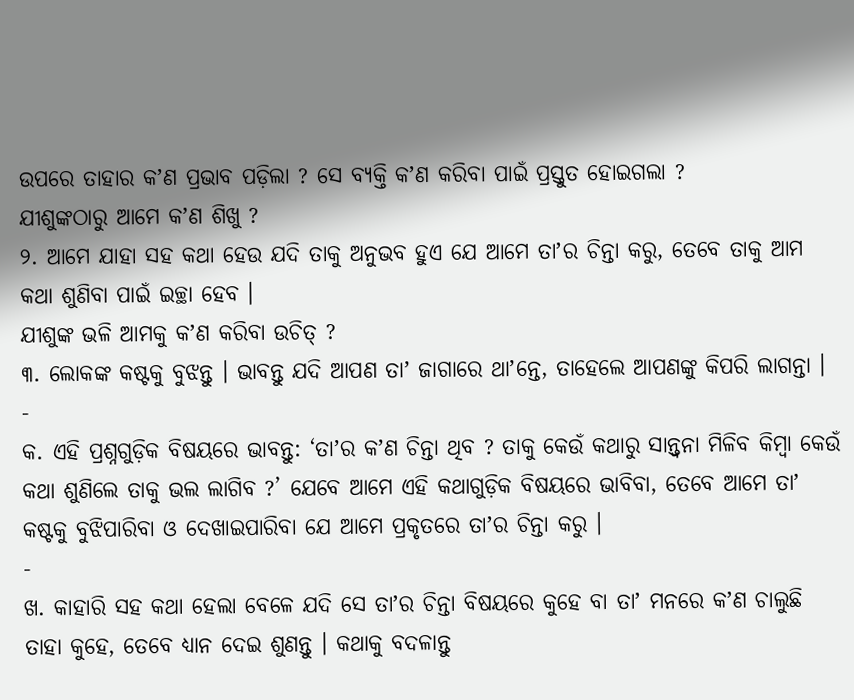ଉପରେ ତାହାର କʼଣ ପ୍ରଭାବ ପଡ଼ିଲା ? ସେ ବ୍ୟକ୍ତି କʼଣ କରିବା ପାଇଁ ପ୍ରସ୍ତୁତ ହୋଇଗଲା ?
ଯୀଶୁଙ୍କଠାରୁ ଆମେ କʼଣ ଶିଖୁ ?
୨. ଆମେ ଯାହା ସହ କଥା ହେଉ ଯଦି ତାକୁ ଅନୁଭବ ହୁଏ ଯେ ଆମେ ତାʼର ଚିନ୍ତା କରୁ, ତେବେ ତାକୁ ଆମ କଥା ଶୁଣିବା ପାଇଁ ଇଚ୍ଛା ହେବ ।
ଯୀଶୁଙ୍କ ଭଳି ଆମକୁ କʼଣ କରିବା ଉଚିତ୍ ?
୩. ଲୋକଙ୍କ କଷ୍ଟକୁ ବୁଝନ୍ତୁ । ଭାବନ୍ତୁ ଯଦି ଆପଣ ତାʼ ଜାଗାରେ ଥାʼନ୍ତେ, ତାହେଲେ ଆପଣଙ୍କୁ କିପରି ଲାଗନ୍ତା ।
-
କ. ଏହି ପ୍ରଶ୍ନଗୁଡ଼ିକ ବିଷୟରେ ଭାବନ୍ତୁ: ‘ତାʼର କʼଣ ଚିନ୍ତା ଥିବ ? ତାକୁ କେଉଁ କଥାରୁ ସାନ୍ତ୍ୱନା ମିଳିବ କିମ୍ବା କେଉଁ କଥା ଶୁଣିଲେ ତାକୁ ଭଲ ଲାଗିବ ?’ ଯେବେ ଆମେ ଏହି କଥାଗୁଡ଼ିକ ବିଷୟରେ ଭାବିବା, ତେବେ ଆମେ ତାʼ କଷ୍ଟକୁ ବୁଝିପାରିବା ଓ ଦେଖାଇପାରିବା ଯେ ଆମେ ପ୍ରକୃତରେ ତାʼର ଚିନ୍ତା କରୁ ।
-
ଖ. କାହାରି ସହ କଥା ହେଲା ବେଳେ ଯଦି ସେ ତାʼର ଚିନ୍ତା ବିଷୟରେ କୁହେ ବା ତାʼ ମନରେ କʼଣ ଚାଲୁଛି ତାହା କୁହେ, ତେବେ ଧ୍ୟାନ ଦେଇ ଶୁଣନ୍ତୁ । କଥାକୁ ବଦଳାନ୍ତୁ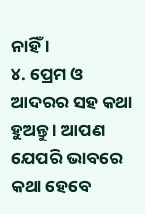ନାହିଁ ।
୪. ପ୍ରେମ ଓ ଆଦରର ସହ କଥା ହୁଅନ୍ତୁ । ଆପଣ ଯେପରି ଭାବରେ କଥା ହେବେ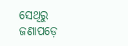ସେଥିରୁ ଜଣାପଡ଼େ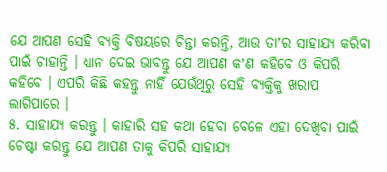ଯେ ଆପଣ ସେହି ବ୍ୟକ୍ତି ବିଷୟରେ ଚିନ୍ତା କରନ୍ତି, ଆଉ ତାʼର ସାହାଯ୍ୟ କରିବା ପାଇଁ ଚାହାନ୍ତି । ଧ୍ୟାନ ଦେଇ ଭାବନ୍ତୁ ଯେ ଆପଣ କʼଣ କହିବେ ଓ କିପରି କହିବେ । ଏପରି କିଛି କହନ୍ତୁ ନାହିଁ ଯେଉଁଥିରୁ ସେହି ବ୍ୟକ୍ତିକୁ ଖରାପ ଲାଗିପାରେ ।
୫. ସାହାଯ୍ୟ କରନ୍ତୁ । କାହାରି ସହ କଥା ହେବା ବେଳେ ଏହା ଦେଖିବା ପାଇଁ ଚେଷ୍ଟା କରନ୍ତୁ ଯେ ଆପଣ ତାକୁ କିପରି ସାହାଯ୍ୟ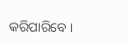କରିପାରିବେ ।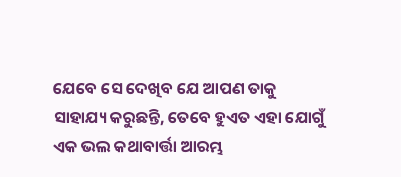ଯେବେ ସେ ଦେଖିବ ଯେ ଆପଣ ତାକୁ ସାହାଯ୍ୟ କରୁଛନ୍ତି, ତେବେ ହୁଏତ ଏହା ଯୋଗୁଁ ଏକ ଭଲ କଥାବାର୍ତ୍ତା ଆରମ୍ଭ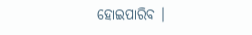ହୋଇପାରିବ ।